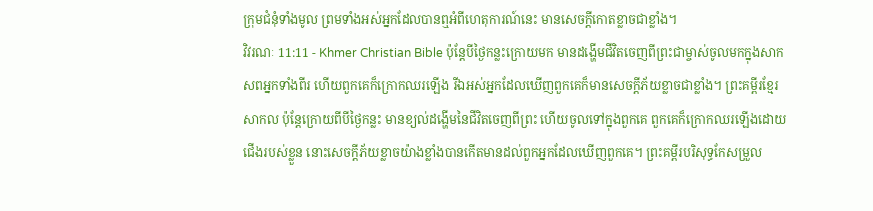ក្រុមជំនុំទាំងមូល ព្រមទាំងអស់អ្នកដែលបានឮអំពីហេតុការណ៍នេះ មានសេចក្ដីកោតខ្លាចជាខ្លាំង។
វិវរណៈ 11:11 - Khmer Christian Bible ប៉ុន្ដែបីថ្ងៃកន្លះក្រោយមក មានដង្ហើមជីវិតចេញពីព្រះជាម្ចាស់ចូលមកក្នុងសាកសពអ្នកទាំងពីរ ហើយពួកគេក៏ក្រោកឈរឡើង រីឯអស់អ្នកដែលឃើញពួកគេក៏មានសេចក្ដីភ័យខ្លាចជាខ្លាំង។ ព្រះគម្ពីរខ្មែរសាកល ប៉ុន្តែក្រោយពីបីថ្ងៃកន្លះ មានខ្យល់ដង្ហើមនៃជីវិតចេញពីព្រះ ហើយចូលទៅក្នុងពួកគេ ពួកគេក៏ក្រោកឈរឡើងដោយជើងរបស់ខ្លួន នោះសេចក្ដីភ័យខ្លាចយ៉ាងខ្លាំងបានកើតមានដល់ពួកអ្នកដែលឃើញពួកគេ។ ព្រះគម្ពីរបរិសុទ្ធកែសម្រួល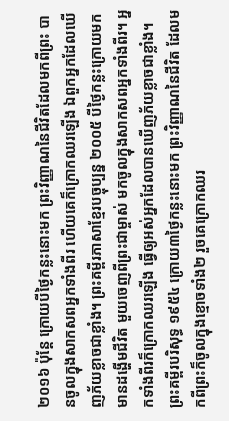២០១៦ ប៉ុន្តែ ក្រោយបីថ្ងៃកន្លះនោះមក ព្រះវិញ្ញាណនៃជីវិតដែលមកពីព្រះ បានចូលក្នុងសាកសពអ្នកទាំងពីរ ហើយគេក៏ក្រោកឈរឡើង ឯពួកអ្នកដែលឃើញភ័យខ្លាចជាខ្លាំង។ ព្រះគម្ពីរភាសាខ្មែរបច្ចុប្បន្ន ២០០៥ បីថ្ងៃកន្លះក្រោយមក មានដង្ហើមជីវិត មួយចេញពីព្រះជាម្ចាស់ មកចូលក្នុងសាកសពអ្នកទាំងពីរ។ អ្នកទាំងពីរក៏ក្រោកឈរឡើង ធ្វើឲ្យអស់អ្នកដែលបានឃើញភ័យខ្លាចជាខ្លាំង។ ព្រះគម្ពីរបរិសុទ្ធ ១៩៥៤ ក្រោយ៣ថ្ងៃកន្លះនោះមក ព្រះវិញ្ញាណនៃជីវិត ដែលមកពីព្រះក៏ចូលក្នុងខ្មោចទាំង២ រួចគេក្រោកឈរ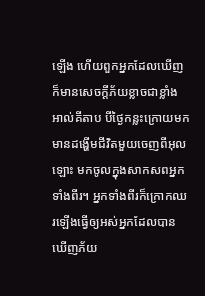ឡើង ហើយពួកអ្នកដែលឃើញក៏មានសេចក្ដីភ័យខ្លាចជាខ្លាំង អាល់គីតាប បីថ្ងៃកន្លះក្រោយមក មានដង្ហើមជីវិតមួយចេញពីអុលឡោះ មកចូលក្នុងសាកសពអ្នកទាំងពីរ។ អ្នកទាំងពីរក៏ក្រោកឈរឡើងធ្វើឲ្យអស់អ្នកដែលបានឃើញភ័យ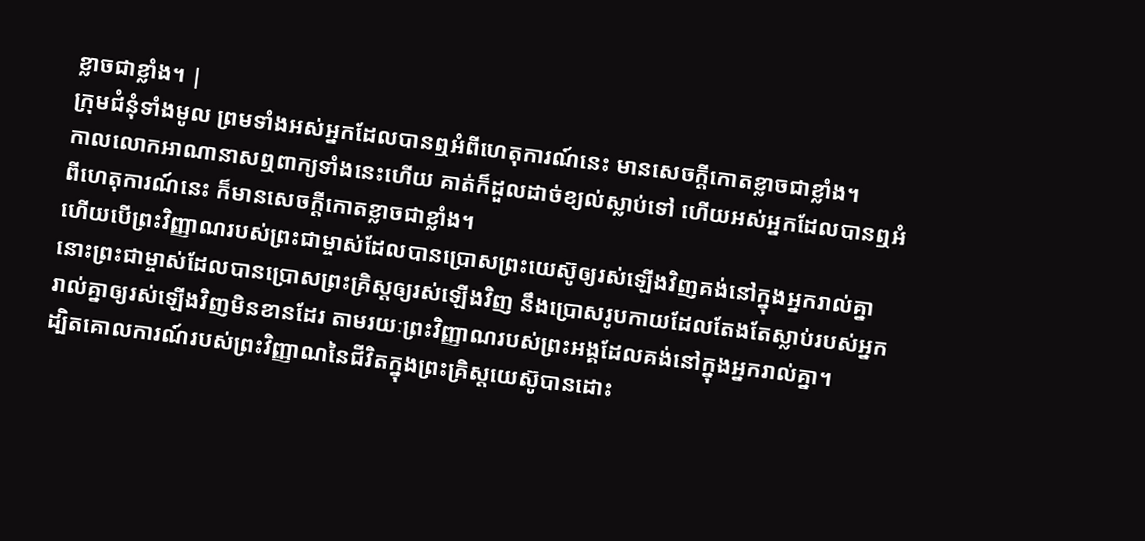ខ្លាចជាខ្លាំង។ |
ក្រុមជំនុំទាំងមូល ព្រមទាំងអស់អ្នកដែលបានឮអំពីហេតុការណ៍នេះ មានសេចក្ដីកោតខ្លាចជាខ្លាំង។
កាលលោកអាណានាសឮពាក្យទាំងនេះហើយ គាត់ក៏ដួលដាច់ខ្យល់ស្លាប់ទៅ ហើយអស់អ្នកដែលបានឮអំពីហេតុការណ៍នេះ ក៏មានសេចក្ដីកោតខ្លាចជាខ្លាំង។
ហើយបើព្រះវិញ្ញាណរបស់ព្រះជាម្ចាស់ដែលបានប្រោសព្រះយេស៊ូឲ្យរស់ឡើងវិញគង់នៅក្នុងអ្នករាល់គ្នា នោះព្រះជាម្ចាស់ដែលបានប្រោសព្រះគ្រិស្ដឲ្យរស់ឡើងវិញ នឹងប្រោសរូបកាយដែលតែងតែស្លាប់របស់អ្នករាល់គ្នាឲ្យរស់ឡើងវិញមិនខានដែរ តាមរយៈព្រះវិញ្ញាណរបស់ព្រះអង្គដែលគង់នៅក្នុងអ្នករាល់គ្នា។
ដ្បិតគោលការណ៍របស់ព្រះវិញ្ញាណនៃជីវិតក្នុងព្រះគ្រិស្ដយេស៊ូបានដោះ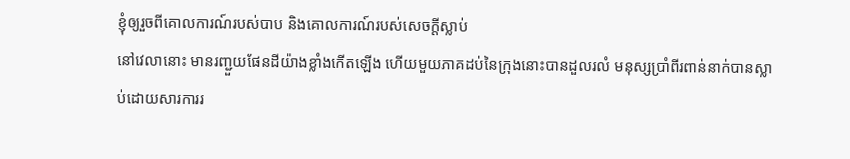ខ្ញុំឲ្យរួចពីគោលការណ៍របស់បាប និងគោលការណ៍របស់សេចក្ដីស្លាប់
នៅវេលានោះ មានរញ្ជួយផែនដីយ៉ាងខ្លាំងកើតឡើង ហើយមួយភាគដប់នៃក្រុងនោះបានដួលរលំ មនុស្សប្រាំពីរពាន់នាក់បានស្លាប់ដោយសារការរ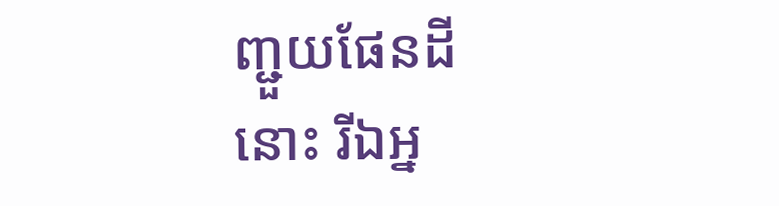ញ្ជួយផែនដីនោះ រីឯអ្ន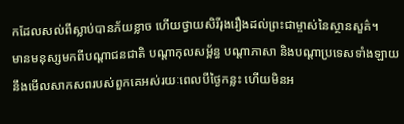កដែលសល់ពីស្លាប់បានភ័យខ្លាច ហើយថ្វាយសិរីរុងរឿងដល់ព្រះជាម្ចាស់នៃស្ថានសួគ៌។
មានមនុស្សមកពីបណ្ដាជនជាតិ បណ្ដាកុលសម្ព័ន្ធ បណ្ដាភាសា និងបណ្ដាប្រទេសទាំងឡាយនឹងមើលសាកសពរបស់ពួកគេអស់រយៈពេលបីថ្ងៃកន្លះ ហើយមិនអ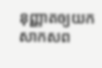នុញ្ញាតឲ្យយកសាកសព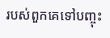របស់ពួកគេទៅបញ្ចុះ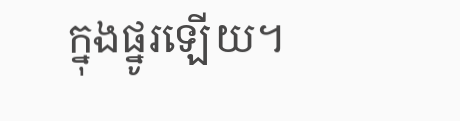ក្នុងផ្នូរឡើយ។